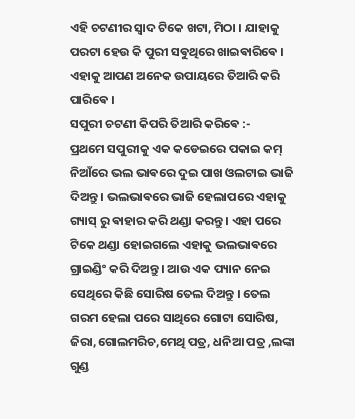ଏହି ଚଟଣୀର ସ୍ଵାଦ ଟିକେ ଖଟା, ମିଠା । ଯାହାକୁ ପରଟା ହେଉ କି ପୁରୀ ସଵୁଥିରେ ଖାଇଵାରିଵେ । ଏହାକୁ ଆପଣ ଅନେକ ଉପାୟରେ ତିଆରି କରି ପାରିଵେ ।
ସପୁରୀ ଚଟଣୀ କିପରି ତିଆରି କରିଵେ :-
ପ୍ରଥମେ ସପୁରୀକୁ ଏକ କଡେଇରେ ପକାଇ କମ୍ ନିଆଁରେ ଭଲ ଭାଵରେ ଦୁଇ ପାଖ ଓଲଟାଇ ଭାଜି ଦିଅନ୍ତୁ । ଭଲଭାଵରେ ଭାଜି ହେଲାପରେ ଏହାକୁ ଗ୍ୟାସ୍ ରୁ ଵାହାର କରି ଥଣ୍ଡା କରନ୍ତୁ । ଏହା ପରେ ଟିକେ ଥଣ୍ଡା ହୋଇଗଲେ ଏହାକୁ ଭଲଭାଵରେ ଗ୍ରାଇଣ୍ଡିଂ କରି ଦିଅନ୍ତୁ । ଆଉ ଏକ ପ୍ୟାନ ନେଇ ସେଥିରେ କିଛି ସୋରିଷ ତେଲ ଦିଅନ୍ତୁ । ତେଲ ଗରମ ହେଲା ପରେ ସାଥିରେ ଗୋଟା ସୋରିଷ, ଜିରା,ଗୋଲମରିଚ,ମେଥି ପତ୍ର, ଧନିଆ ପତ୍ର ,ଲଙ୍କା ଗୁଣ୍ଡ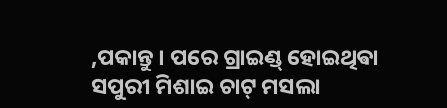,ପକାନ୍ତୁ । ପରେ ଗ୍ରାଇଣ୍ଡ୍ ହୋଇଥିଵା ସପୁରୀ ମିଶାଇ ଚାଟ୍ ମସଲା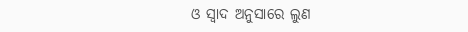ଓ ସ୍ଵାଦ ଅନୁସାରେ ଲୁଣ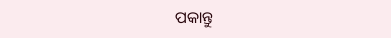ପକାନ୍ତୁ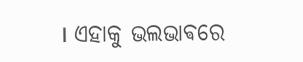। ଏହାକୁ ଭଲଭାଵରେ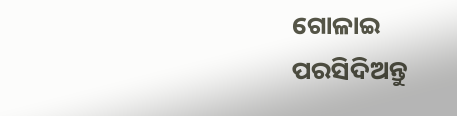ଗୋଳାଇ ପରସିଦିଅନ୍ତୁ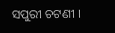ସପୁରୀ ଚଟଣୀ ।